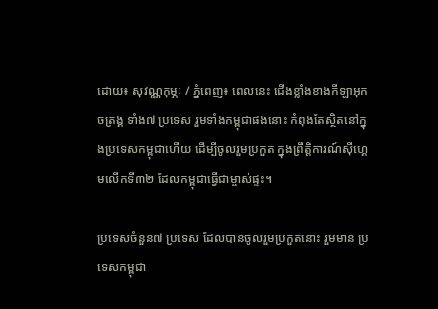ដោយ៖ សុវណ្ណកុម្ភៈ / ភ្នំពេញ៖ ពេលនេះ ជើងខ្លាំងខាងកីឡាអុកចត្រង្គ ទាំង៧ ប្រទេស រួមទាំងកម្ពុជាផងនោះ កំពុងតែស្ថិតនៅក្នុងប្រទេសកម្ពុជាហើយ ដើម្បីចូលរួមប្រកួត ក្នុងព្រឹត្តិការណ៍ស៊ីហ្គេមលើកទី៣២ ដែលកម្ពុជាធ្វើជាម្ចាស់ផ្ទះ។

ប្រទេសចំនួន៧ ប្រទេស ដែលបានចូលរួមប្រកួតនោះ រួមមាន ប្រទេសកម្ពុជា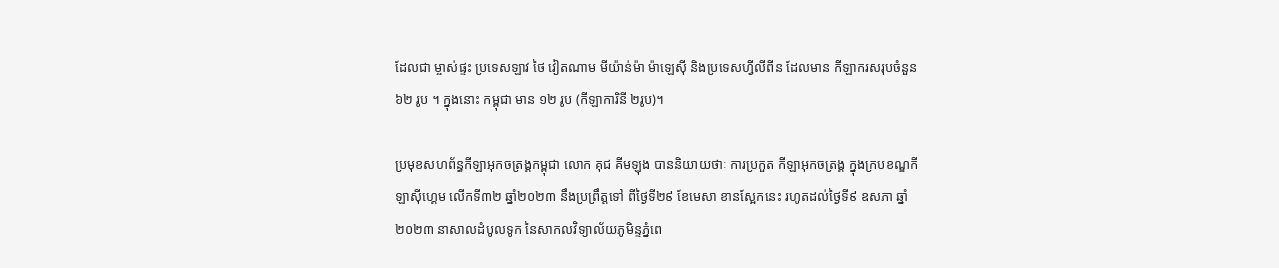ដែលជា ម្ចាស់ផ្ទះ ប្រទេសឡាវ ថៃ វៀតណាម មីយ៉ាន់ម៉ា ម៉ាឡេស៊ី និងប្រទេសហ្វីលីពីន ដែលមាន កីឡាករសរុបចំនួន ៦២ រូប ។ ក្នុងនោះ កម្ពុជា មាន ១២ រូប (កីឡាការិនី ២រូប)។

ប្រមុខសហព័ន្ធកីឡាអុកចត្រង្គកម្ពុជា លោក គុជ គីមឡុង បាននិយាយថាៈ ការប្រកួត កីឡាអុកចត្រង្គ ក្នុងក្របខណ្ឌកីឡាស៊ីហ្គេម លើកទី៣២ ឆ្នាំ២០២៣ នឹងប្រព្រឹត្តទៅ ពីថ្ងៃទី២៩ ខែមេសា ខានស្អែកនេះ រហូតដល់ថ្ងៃទី៩ ឧសភា ឆ្នាំ២០២៣ នាសាលដំបូលទូក នៃសាកលវិទ្យាល័យភូមិន្ទភ្នំពេ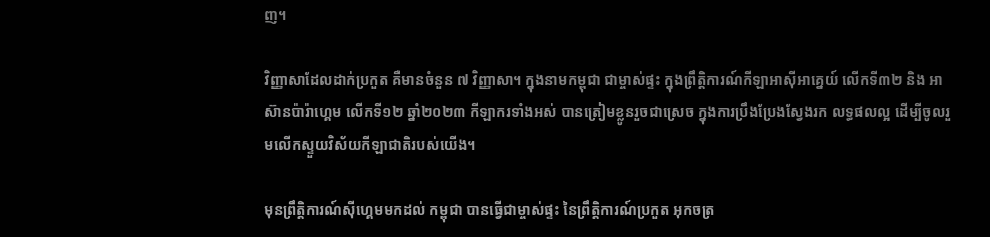ញ។

វិញ្ញាសាដែលដាក់ប្រកួត គឺមានចំនួន ៧ វិញ្ញាសា។ ក្នុងនាមកម្ពុជា ជាម្ចាស់ផ្ទះ ក្នុងព្រឹត្តិការណ៍កីឡាអាស៊ីអាគ្នេយ៍ លើកទី៣២ និង អាស៊ានប៉ារ៉ាហ្គេម លើកទី១២ ឆ្នាំ២០២៣ កីឡាករទាំងអស់ បានត្រៀមខ្លូនរួចជាស្រេច ក្នុងការប្រឹងប្រែងស្វែងរក លទ្ធផលល្អ ដើម្បីចូលរួមលើកស្ទួយវិស័យកីឡាជាតិរបស់យើង។

មុនព្រឹត្តិការណ៍ស៊ីហ្គេមមកដល់ កម្ពុជា បានធ្វើជាម្ចាស់ផ្ទះ នៃព្រឹត្តិការណ៍ប្រកួត អុកចត្រ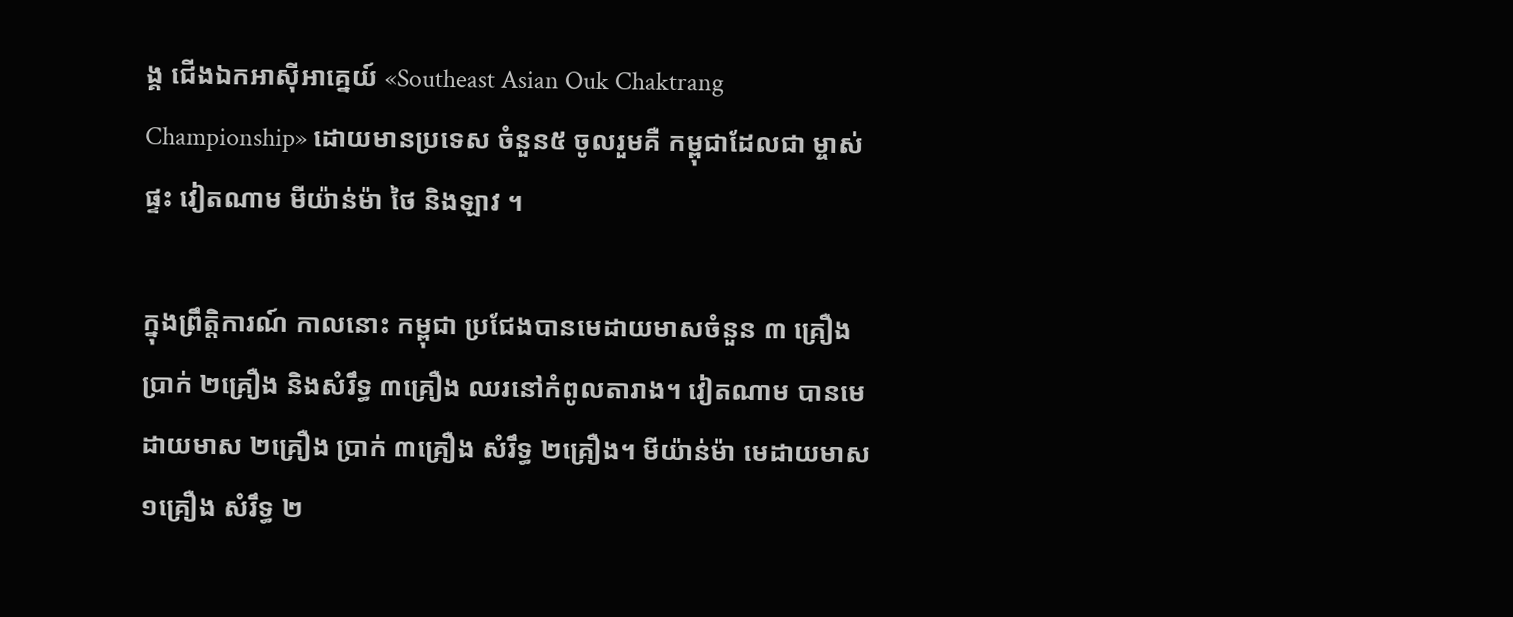ង្គ ជើងឯកអាស៊ីអាគ្នេយ៍ «Southeast Asian Ouk Chaktrang Championship» ដោយមានប្រទេស ចំនួន៥ ចូលរួមគឺ កម្ពុជាដែលជា ម្ចាស់ផ្ទះ វៀតណាម មីយ៉ាន់ម៉ា ថៃ និងឡាវ ។

ក្នុងព្រឹត្តិការណ៍ កាលនោះ កម្ពុជា ប្រជែងបានមេដាយមាសចំនួន ៣ គ្រឿង ប្រាក់ ២គ្រឿង និងសំរឹទ្ធ ៣គ្រឿង ឈរនៅកំពូលតារាង។ វៀតណាម បានមេដាយមាស ២គ្រឿង ប្រាក់ ៣គ្រឿង សំរឹទ្ធ ២គ្រឿង។ មីយ៉ាន់ម៉ា មេដាយមាស ១គ្រឿង សំរឹទ្ធ ២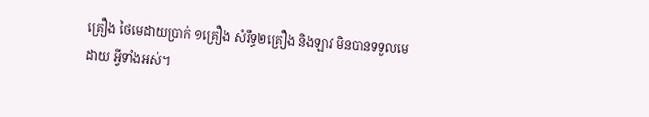គ្រឿង ថៃមេដាយប្រាក់ ១គ្រឿង សំរឹទ្ធ២គ្រឿង និងឡាវ មិនបានទទួលមេដាយ អ្វីទាំងអស់។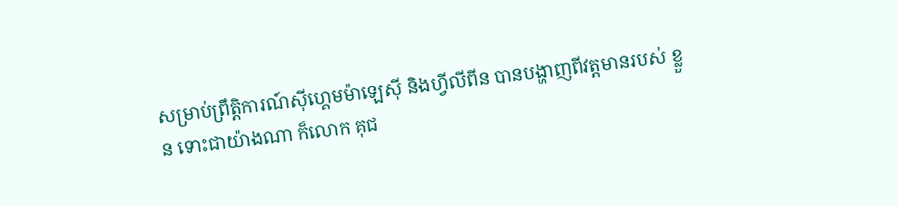សម្រាប់ព្រឹត្តិការណ៍ស៊ីហ្គេមម៉ាឡេស៊ី និងហ្វីលីពីន បានបង្ហាញពីវត្តមានរបស់ ខ្លួន ទោះជាយ៉ាងណា ក៏លោក គុជ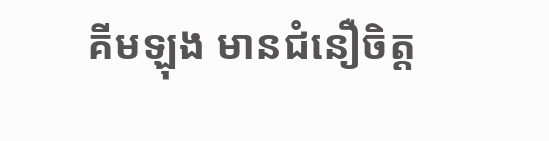គីមឡុង មានជំនឿចិត្ត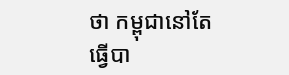ថា កម្ពុជានៅតែធ្វើបា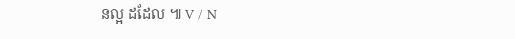នល្អ ដដែល ៕ V / N